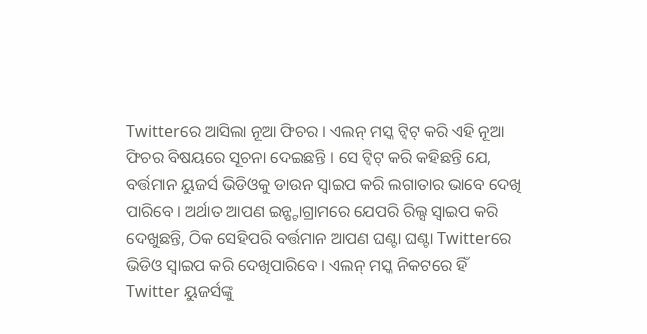Twitterରେ ଆସିଲା ନୂଆ ଫିଚର । ଏଲନ୍ ମସ୍କ ଟ୍ଵିଟ୍ କରି ଏହି ନୂଆ ଫିଚର ବିଷୟରେ ସୂଚନା ଦେଇଛନ୍ତି । ସେ ଟ୍ଵିଟ୍ କରି କହିଛନ୍ତି ଯେ, ବର୍ତ୍ତମାନ ୟୁଜର୍ସ ଭିଡିଓକୁ ଡାଉନ ସ୍ୱାଇପ କରି ଲଗାତାର ଭାବେ ଦେଖି ପାରିବେ । ଅର୍ଥାତ ଆପଣ ଇନ୍ଷ୍ଟାଗ୍ରାମରେ ଯେପରି ରିଲ୍ସ ସ୍ୱାଇପ କରି ଦେଖୁଛନ୍ତି, ଠିକ ସେହିପରି ବର୍ତ୍ତମାନ ଆପଣ ଘଣ୍ଟା ଘଣ୍ଟା Twitterରେ ଭିଡିଓ ସ୍ୱାଇପ କରି ଦେଖିପାରିବେ । ଏଲନ୍ ମସ୍କ ନିକଟରେ ହିଁ Twitter ୟୁଜର୍ସଙ୍କୁ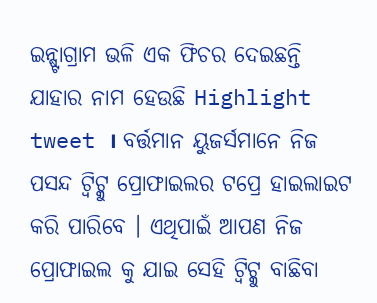ଇନ୍ଷ୍ଟାଗ୍ରାମ ଭଳି ଏକ ଫିଚର ଦେଇଛନ୍ତି ଯାହାର ନାମ ହେଉଛି Highlight tweet । ବର୍ତ୍ତମାନ ୟୁଜର୍ସମାନେ ନିଜ ପସନ୍ଦ ଟ୍ଵିଟ୍କୁ ପ୍ରୋଫାଇଲର ଟପ୍ରେ ହାଇଲାଇଟ କରି ପାରିବେ । ଏଥିପାଇଁ ଆପଣ ନିଜ ପ୍ରୋଫାଇଲ କୁ ଯାଇ ସେହି ଟ୍ଵିଟ୍କୁ ବାଛିବା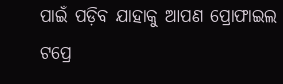ପାଇଁ ପଡ଼ିବ ଯାହାକୁ ଆପଣ ପ୍ରୋଫାଇଲ ଟପ୍ରେ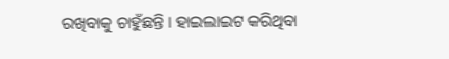ରଖିବାକୁ ଚାହୁଁଛନ୍ତି । ହାଇଲାଇଟ କରିଥିବା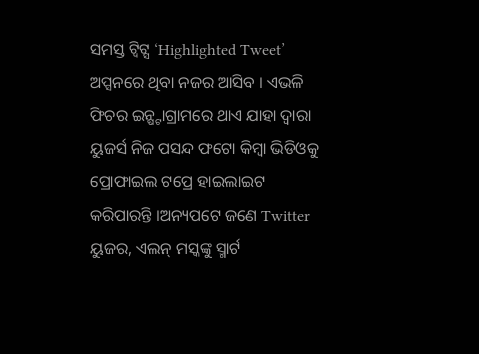ସମସ୍ତ ଟ୍ଵିଟ୍ସ ‘Highlighted Tweet’ ଅପ୍ସନରେ ଥିବା ନଜର ଆସିବ । ଏଭଳି ଫିଚର ଇନ୍ଷ୍ଟାଗ୍ରାମରେ ଥାଏ ଯାହା ଦ୍ୱାରା ୟୁଜର୍ସ ନିଜ ପସନ୍ଦ ଫଟୋ କିମ୍ବା ଭିଡିଓକୁ ପ୍ରୋଫାଇଲ ଟପ୍ରେ ହାଇଲାଇଟ କରିପାରନ୍ତି ।ଅନ୍ୟପଟେ ଜଣେ Twitter ୟୁଜର, ଏଲନ୍ ମସ୍କଙ୍କୁ ସ୍ମାର୍ଟ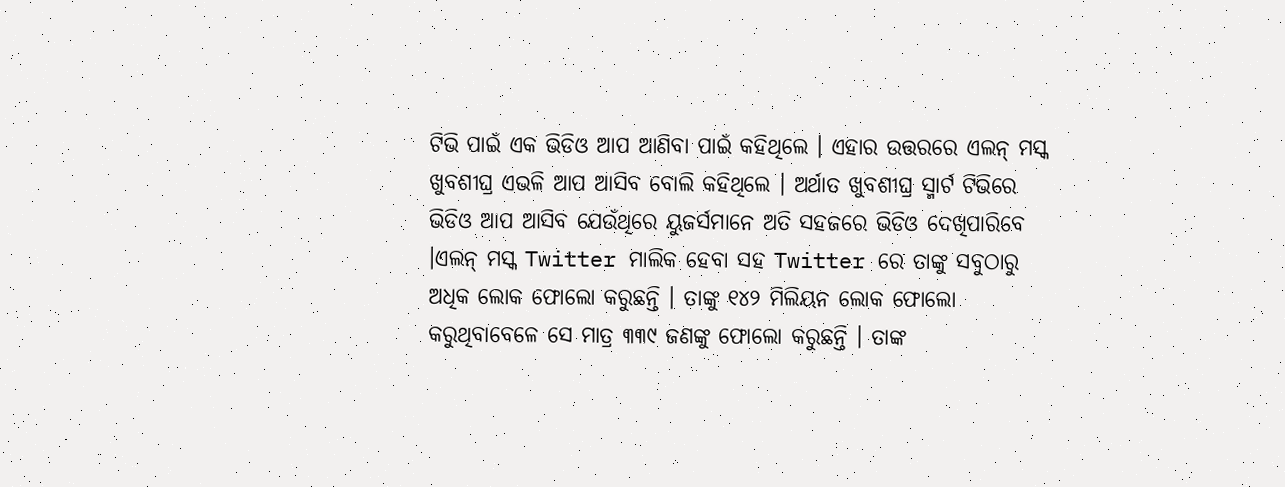ଟିଭି ପାଇଁ ଏକ ଭିଡିଓ ଆପ ଆଣିବା ପାଇଁ କହିଥିଲେ । ଏହାର ଉତ୍ତରରେ ଏଲନ୍ ମସ୍କ ଖୁବଶୀଘ୍ର ଏଭଳି ଆପ ଆସିବ ବୋଲି କହିଥିଲେ । ଅର୍ଥାତ ଖୁବଶୀଘ୍ର ସ୍ମାର୍ଟ ଟିଭିରେ ଭିଡିଓ ଆପ ଆସିବ ଯେଉଁଥିରେ ୟୁଜର୍ସମାନେ ଅତି ସହଜରେ ଭିଡିଓ ଦେଖିପାରିବେ ।ଏଲନ୍ ମସ୍କ Twitter ମାଲିକ ହେବା ସହ Twitter ରେ ତାଙ୍କୁ ସବୁଠାରୁ ଅଧିକ ଲୋକ ଫୋଲୋ କରୁଛନ୍ତି । ତାଙ୍କୁ ୧୪୨ ମିଲିୟନ ଲୋକ ଫୋଲୋ କରୁଥିବାବେଳେ ସେ ମାତ୍ର ୩୩୯ ଜଣଙ୍କୁ ଫୋଲୋ କରୁଛନ୍ତି । ତାଙ୍କ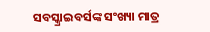ସବସ୍କ୍ରାଇବର୍ସଙ୍କ ସଂଖ୍ୟା ମାତ୍ର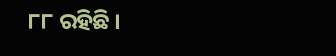୮୮ ରହିଛି ।